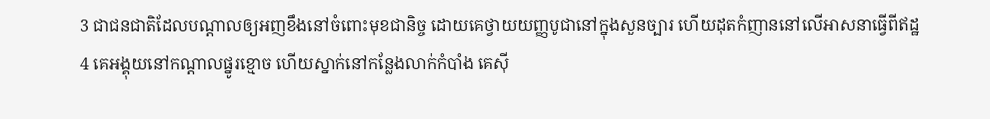3 ជាជនជាតិដែលបណ្តាលឲ្យអញខឹងនៅចំពោះមុខជានិច្ច ដោយគេថ្វាយយញ្ញបូជានៅក្នុងសួនច្បារ ហើយដុតកំញាននៅលើអាសនាធ្វើពីឥដ្ឋ
4 គេអង្គុយនៅកណ្តាលផ្នូរខ្មោច ហើយស្នាក់នៅកន្លែងលាក់កំបាំង គេស៊ី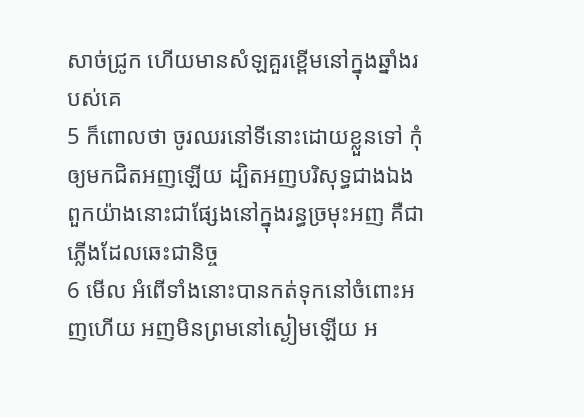សាច់ជ្រូក ហើយមានសំឡគួរខ្ពើមនៅក្នុងឆ្នាំងរបស់គេ
5 ក៏ពោលថា ចូរឈរនៅទីនោះដោយខ្លួនទៅ កុំឲ្យមកជិតអញឡើយ ដ្បិតអញបរិសុទ្ធជាងឯង ពួកយ៉ាងនោះជាផ្សែងនៅក្នុងរន្ធច្រមុះអញ គឺជាភ្លើងដែលឆេះជានិច្ច
6 មើល អំពើទាំងនោះបានកត់ទុកនៅចំពោះអញហើយ អញមិនព្រមនៅស្ងៀមឡើយ អ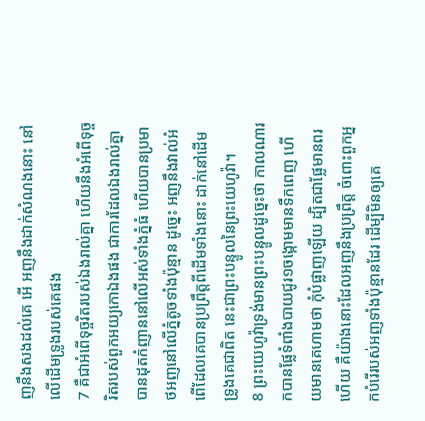ញនឹងសងដល់គេ អើ អញនឹងដាក់សំណងនោះ នៅលើដើមទ្រូងរបស់គេផង
7 គឺជាអំពើទុច្ចរិតរបស់ឯងរាល់គ្នា ហើយនឹងអំពើទុច្ចរិតរបស់ពួកអយ្យកោឯងផង ជាការដែលឯងរាល់គ្នាបានដុតកំញាននៅលើអស់ទាំងភ្នំធំ ហើយបានប្រមាថអញនៅលើភ្នំតូចទាំងប៉ុន្មាន ដូច្នេះ អញនឹងវាល់អំពើដែលគេបានប្រព្រឹត្តពីដើមទាំងនោះ ដាក់នៅដើមទ្រូងគេជាពិត នេះជាព្រះបន្ទូលនៃព្រះយេហូវ៉ា។
8 ព្រះយេហូវ៉ាទ្រង់មានព្រះបន្ទូលដូច្នេះថា កាលណារកបានផ្លែទំពាំងបាយជូរ១ចង្កោមមានទឹកពេញ ហើយមានគេហាមថា កុំបំផ្លាញឡើយ ដ្បិតជាផ្លែមានពរហើយ គឺយ៉ាងនោះដែលអញនឹងប្រព្រឹត្ត ចំពោះពួកអ្នកបំរើរបស់អញទាំងប៉ុន្មានដែរ ដើម្បីមិនឲ្យគេ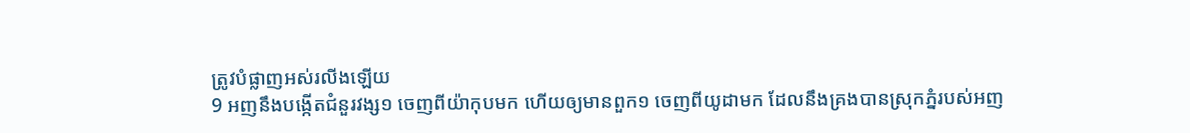ត្រូវបំផ្លាញអស់រលីងឡើយ
9 អញនឹងបង្កើតជំនួរវង្ស១ ចេញពីយ៉ាកុបមក ហើយឲ្យមានពួក១ ចេញពីយូដាមក ដែលនឹងគ្រងបានស្រុកភ្នំរបស់អញ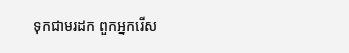ទុកជាមរដក ពួកអ្នករើស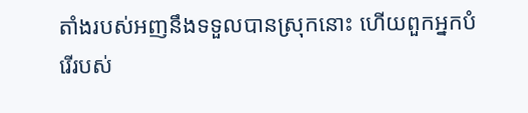តាំងរបស់អញនឹងទទួលបានស្រុកនោះ ហើយពួកអ្នកបំរើរបស់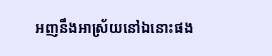អញនឹងអាស្រ័យនៅឯនោះផង